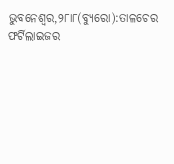ଭୁବନେଶ୍ୱର,୨୮ା୮(ବ୍ୟୁରୋ):ତାଳଚେର ଫର୍ଟିଲାଇଜର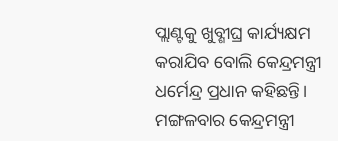ପ୍ଲାଣ୍ଟକୁ ଖୁବ୍ଶୀଘ୍ର କାର୍ଯ୍ୟକ୍ଷମ କରାଯିବ ବୋଲି କେନ୍ଦ୍ରମନ୍ତ୍ରୀ ଧର୍ମେନ୍ଦ୍ର ପ୍ରଧାନ କହିଛନ୍ତି। ମଙ୍ଗଳବାର କେନ୍ଦ୍ରମନ୍ତ୍ରୀ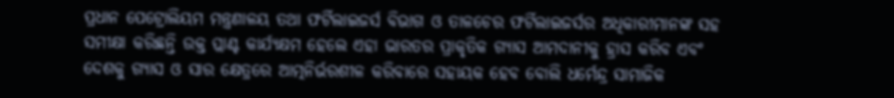ପ୍ରଧାନ ପେଟ୍ରୋଲିୟମ ମନ୍ତ୍ରଣାଳୟ ତଥା ଫର୍ଟିଲାଇଜର୍ସ ବିଭାଗ ଓ ତାଳଚେର ଫର୍ଟିଲାଇଜର୍ସର ଅଧିକାରୀମାନଙ୍କ ସହ ସମୀକ୍ଷା କରିଛନ୍ତି ଉକ୍ତ ପ୍ଲାଣ୍ଟ କାର୍ଯ୍ୟକ୍ଷମ ହେଲେ ଏହା ଭାରତର ପ୍ରାକୃତିକ ଗ୍ୟାସ ଆମଦାନୀକୁ ହ୍ରାସ କରିବ ଏବଂ ଦେଶକୁ ଗ୍ୟାସ ଓ ସାର କ୍ଷେତ୍ରରେ ଆତ୍ମନିର୍ଭରଶୀଳ କରିବାରେ ସହାୟକ ହେବ ବୋଲି ଧର୍ମେନ୍ଦ୍ର ସାମାଜିକ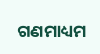ଗଣମାଧ୍ୟମ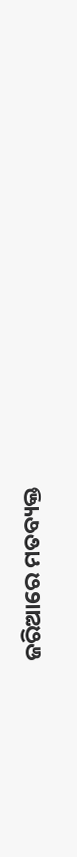ଜରିଆରେ ମତବ୍ୟକ୍ତ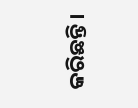କରିଛନ୍ତି।